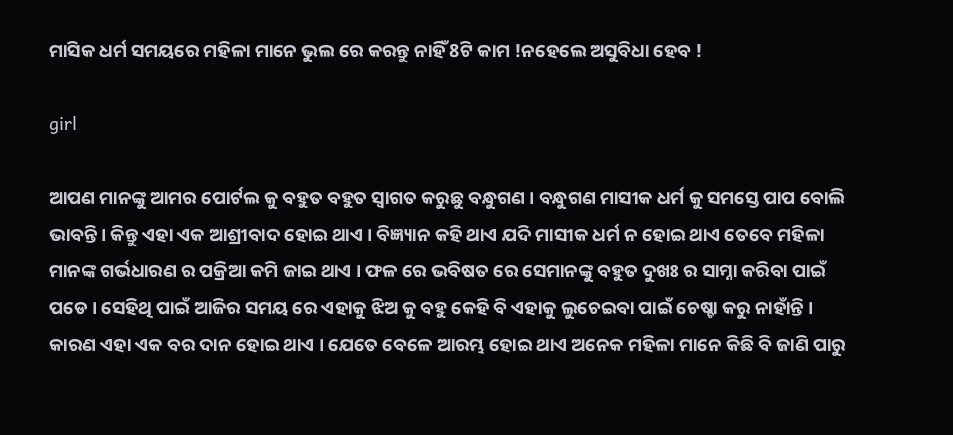ମାସିକ ଧର୍ମ ସମୟରେ ମହିଳା ମାନେ ଭୁଲ ରେ କରନ୍ତୁ ନାହିଁ 8ଟି କାମ !ନହେଲେ ଅସୁବିଧା ହେବ !

girl

ଆପଣ ମାନଙ୍କୁ ଆମର ପୋର୍ଟଲ କୁ ବହୁତ ବହୁତ ସ୍ୱାଗତ କରୁଛୁ ବନ୍ଧୁଗଣ । ବନ୍ଧୁଗଣ ମାସୀକ ଧର୍ମ କୁ ସମସ୍ତେ ପାପ ବୋଲି ଭାବନ୍ତି । କିନ୍ତୁ ଏହା ଏକ ଆଶ୍ରୀବାଦ ହୋଇ ଥାଏ । ବିଜ୍ଞ୍ୟାନ କହି ଥାଏ ଯଦି ମାସୀକ ଧର୍ମ ନ ହୋଇ ଥାଏ ତେବେ ମହିଳା ମାନଙ୍କ ଗର୍ଭଧାରଣ ର ପକ୍ରିଆ କମି ଜାଇ ଥାଏ । ଫଳ ରେ ଭବିଷତ ରେ ସେମାନଙ୍କୁ ବହୁତ ଦୁଖଃ ର ସାମ୍ନା କରିବା ପାଇଁ ପଡେ । ସେହିଥି ପାଇଁ ଆଜିର ସମୟ ରେ ଏହାକୁ ଝିଅ କୁ ବହୁ କେହି ବି ଏହାକୁ ଲୁଚେଇବା ପାଇଁ ଚେଷ୍ଚା କରୁ ନାହାଁନ୍ତି । କାରଣ ଏହା ଏକ ବର ଦାନ ହୋଇ ଥାଏ । ଯେତେ ବେଳେ ଆରମ୍ଭ ହୋଇ ଥାଏ ଅନେକ ମହିଳା ମାନେ କିଛି ବି ଜାଣି ପାରୁ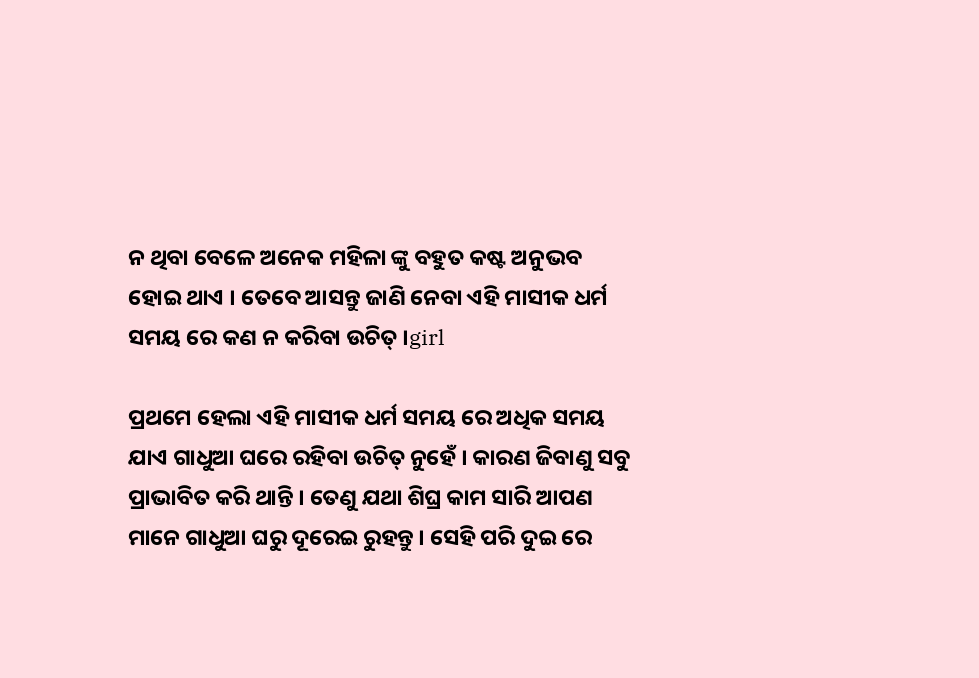ନ ଥିବା ବେଳେ ଅନେକ ମହିଳା ଙ୍କୁ ବହୁତ କଷ୍ଟ ଅନୁଭବ ହୋଇ ଥାଏ । ତେବେ ଆସନ୍ତୁ ଜାଣି ନେବା ଏହି ମାସୀକ ଧର୍ମ ସମୟ ରେ କଣ ନ କରିବା ଉଚିତ୍ ।girl

ପ୍ରଥମେ ହେଲା ଏହି ମାସୀକ ଧର୍ମ ସମୟ ରେ ଅଧିକ ସମୟ ଯାଏ ଗାଧୁଆ ଘରେ ରହିବା ଉଚିତ୍ ନୁହେଁ । କାରଣ ଜିବାଣୁ ସବୁ ପ୍ରାଭାବିତ କରି ଥାନ୍ତି । ତେଣୁ ଯଥା ଶିଘ୍ର କାମ ସାରି ଆପଣ ମାନେ ଗାଧୁଆ ଘରୁ ଦୂରେଇ ରୁହନ୍ତୁ । ସେହି ପରି ଦୁଇ ରେ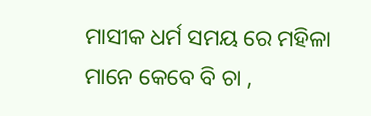ମାସୀକ ଧର୍ମ ସମୟ ରେ ମହିଳା ମାନେ କେବେ ବି ଚା ,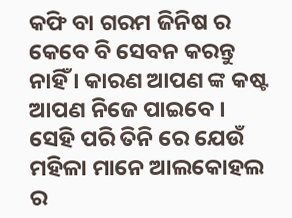କଫି ବା ଗରମ ଜିନିଷ ର କେବେ ବି ସେବନ କରନ୍ତୁ ନାହିଁ । କାରଣ ଆପଣ ଙ୍କ କଷ୍ଟ ଆପଣ ନିଜେ ପାଇବେ । ସେହି ପରି ତିନି ରେ ଯେଉଁ ମହିଳା ମାନେ ଆଲକୋହଲ ର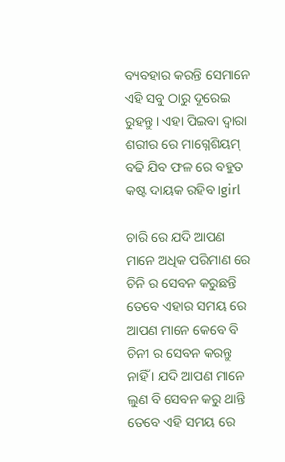ବ୍ୟବହାର କରନ୍ତି ସେମାନେ ଏହି ସବୁ ଠାରୁ ଦୂରେଇ ରୁହନ୍ତୁ । ଏହା ପିଇବା ଦ୍ୱାରା ଶରୀର ରେ ମାଗ୍ନେଶିୟମ୍ ବଢି ଯିବ ଫଳ ରେ ବହୁତ କଷ୍ଟ ଦାୟକ ରହିବ ।girl

ଚାରି ରେ ଯଦି ଆପଣ ମାନେ ଅଧିକ ପରିମାଣ ରେ ଚିନି ର ସେବନ କରୁଛନ୍ତି ତେବେ ଏହାର ସମୟ ରେ ଆପଣ ମାନେ କେବେ ବି ଚିନୀ ର ସେବନ କରନ୍ତୁ ନାହିଁ । ଯଦି ଆପଣ ମାନେ ଲୁଣ ବି ସେବନ କରୁ ଥାନ୍ତି ତେବେ ଏହି ସମୟ ରେ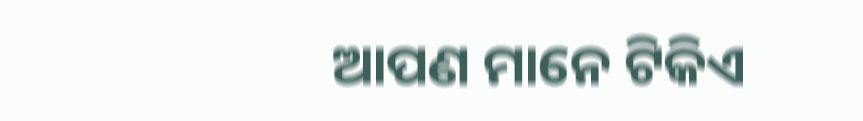ଆପଣ ମାନେ ଟିକିଏ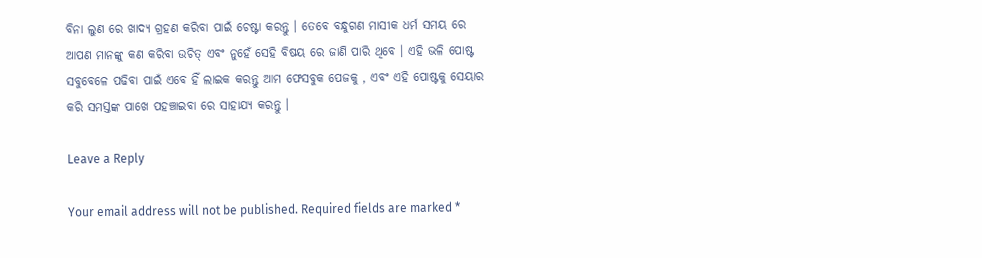ବିନା ଲୁଣ ରେ ଖାଦ୍ୟ ଗ୍ରହଣ କରିବା ପାଇଁ ଚେଷ୍ଟା କରନ୍ତୁ । ତେବେ ବନ୍ଧୁଗଣ ମାସୀକ ଧର୍ମ ସମୟ ରେ ଆପଣ ମାନଙ୍କୁ କଣ କରିବା ଉଚିତ୍ ଏବଂ ନୁହେଁ ସେହି ବିଷୟ ରେ ଜାଣି ପାରି ଥିବେ । ଏହି ଭଳି ପୋଷ୍ଟ ସବୁବେଳେ ପଢିବା ପାଇଁ ଏବେ ହିଁ ଲାଇକ କରନ୍ତୁ ଆମ ଫେସବୁକ ପେଜକୁ , ଏବଂ ଏହି ପୋଷ୍ଟକୁ ସେୟାର କରି ସମସ୍ତଙ୍କ ପାଖେ ପହଞ୍ଚାଇବା ରେ ସାହାଯ୍ୟ କରନ୍ତୁ ।

Leave a Reply

Your email address will not be published. Required fields are marked *